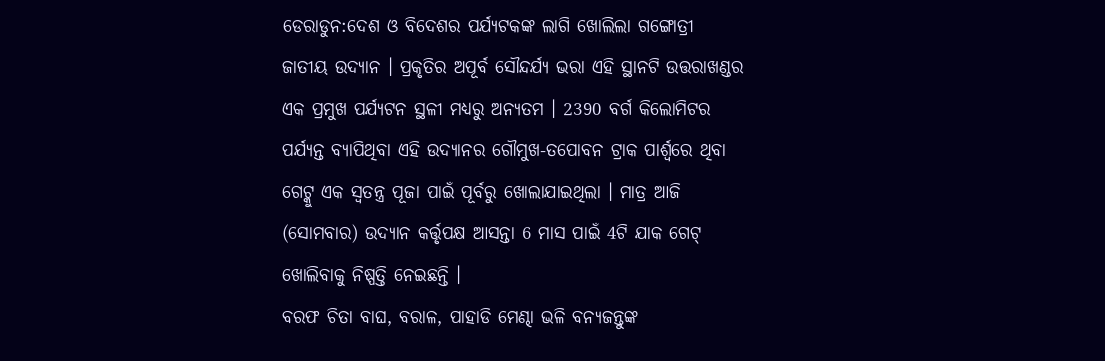ଡେରାଡୁନ:ଦେଶ ଓ ବିଦେଶର ପର୍ଯ୍ୟଟକଙ୍କ ଲାଗି ଖୋଲିଲା ଗଙ୍ଗୋତ୍ରୀ ଜାତୀୟ ଉଦ୍ୟାନ । ପ୍ରକୃତିର ଅପୂର୍ବ ସୌନ୍ଦର୍ଯ୍ୟ ଭରା ଏହି ସ୍ଥାନଟି ଉତ୍ତରାଖଣ୍ଡର ଏକ ପ୍ରମୁଖ ପର୍ଯ୍ୟଟନ ସ୍ଥଳୀ ମଧ୍ୟରୁ ଅନ୍ୟତମ । 2390 ବର୍ଗ କିଲୋମିଟର ପର୍ଯ୍ୟନ୍ତ ବ୍ୟାପିଥିବା ଏହି ଉଦ୍ୟାନର ଗୌମୁଖ-ତପୋବନ ଟ୍ରାକ ପାର୍ଶ୍ବରେ ଥିବା ଗେଟ୍କୁ ଏକ ସ୍ବତନ୍ତ୍ର ପୂଜା ପାଇଁ ପୂର୍ବରୁ ଖୋଲାଯାଇଥିଲା । ମାତ୍ର ଆଜି (ସୋମବାର) ଉଦ୍ୟାନ କର୍ତ୍ତୃପକ୍ଷ ଆସନ୍ତା 6 ମାସ ପାଇଁ 4ଟି ଯାକ ଗେଟ୍ ଖୋଲିବାକୁ ନିଷ୍ପତ୍ତି ନେଇଛନ୍ତି ।
ବରଫ ଚିତା ବାଘ, ବରାଳ, ପାହାଡି ମେଣ୍ଢା ଭଳି ବନ୍ୟଜନ୍ତୁଙ୍କ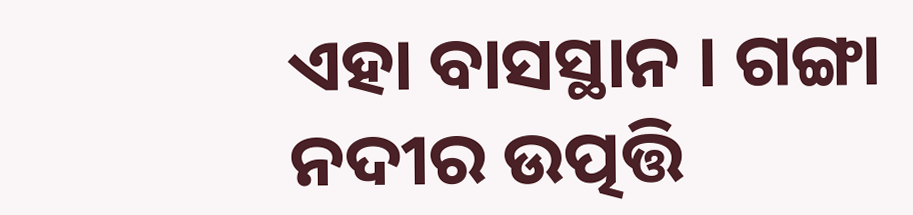ଏହା ବାସସ୍ଥାନ । ଗଙ୍ଗା ନଦୀର ଉତ୍ପତ୍ତି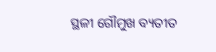ସ୍ଥଳୀ ଗୌମୁଖ ବ୍ୟତୀତ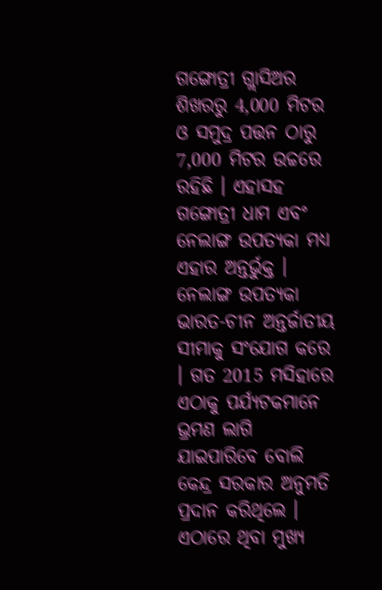ଗଙ୍ଗୋତ୍ରୀ ଗ୍ଲାସିଅର ଶିଖରରୁ 4,000 ମିଟର ଓ ସମୁଦ୍ର ପତ୍ତନ ଠାରୁ 7,000 ମିଟର ଉଚ୍ଚରେ ରହିଛି । ଏହାସହ ଗଙ୍ଗୋତ୍ରୀ ଧାମ ଏବଂ ନେଲାଙ୍ଗ ଉପତ୍ୟକା ମଧ୍ୟ ଏହାର ଅନ୍ତର୍ଭୁକ୍ତ । ନେଲାଙ୍ଗ ଉପତ୍ୟକା ଭାରତ-ଚୀନ ଅନ୍ତର୍ଜାତୀୟ ସୀମାକୁ ସଂଯୋଗ କରେ । ଗତ 2015 ମସିହାରେ ଏଠାକୁ ପର୍ଯ୍ୟଟକମାନେ ଭ୍ରମଣ ଲାଗି ଯାଇପାରିବେ ବୋଲି କେନ୍ଦ୍ର ସରକାର ଅନୁମତି ପ୍ରଦାନ କରିଥିଲେ ।
ଏଠାରେ ଥିବା ମୁଖ୍ୟ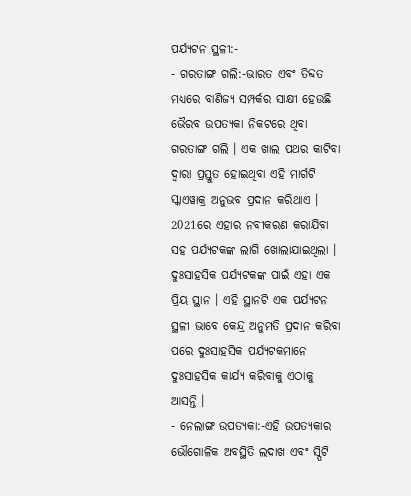ପର୍ଯ୍ୟଟନ ସ୍ଥଳୀ:-
- ଗରତାଙ୍ଗ ଗଲି:-ଭାରତ ଏବଂ ତିବ୍ଦତ ମଧ୍ୟରେ ବାଣିଜ୍ୟ ସମ୍ପର୍କର ସାକ୍ଷୀ ହେଉଛି ଭୈରବ ଉପତ୍ୟକା ନିକଟରେ ଥିବା ଗରତାଙ୍ଗ ଗଲି । ଏକ ଖାଲ ପଥର କାଟିବା ଦ୍ବାରା ପ୍ରସ୍ତୁତ ହୋଇଥିବା ଏହି ମାର୍ଗଟି ସ୍କାଏୱାକ୍ର ଅନୁଭବ ପ୍ରଦାନ କରିଥାଏ । 2021ରେ ଏହାର ନବୀକରଣ କରାଯିବା ସହ ପର୍ଯ୍ୟଟକଙ୍କ ଲାଗି ଖୋଲାଯାଇଥିଲା । ଦୁଃସାହସିକ ପର୍ଯ୍ୟଟକଙ୍କ ପାଇଁ ଏହା ଏକ ପ୍ରିୟ ସ୍ଥାନ । ଏହି ସ୍ଥାନଟି ଏକ ପର୍ଯ୍ୟଟନ ସ୍ଥଳୀ ଭାବେ କେନ୍ଦ୍ର ଅନୁମତି ପ୍ରଦାନ କରିବା ପରେ ଦୁଃସାହସିକ ପର୍ଯ୍ୟଟକମାନେ ଦୁଃସାହସିକ କାର୍ଯ୍ୟ କରିବାକୁ ଏଠାକୁ ଆସନ୍ତି ।
- ନେଲାଙ୍ଗ ଉପତ୍ୟକା:-ଏହି ଉପତ୍ୟକାର ଭୌଗୋଳିକ ଅବସ୍ଥିତି ଲଦାଖ ଏବଂ ସ୍ପିଟି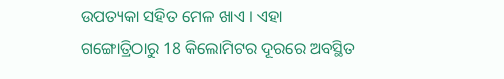ଉପତ୍ୟକା ସହିତ ମେଳ ଖାଏ । ଏହା ଗଙ୍ଗୋତ୍ରିଠାରୁ 18 କିଲୋମିଟର ଦୂରରେ ଅବସ୍ଥିତ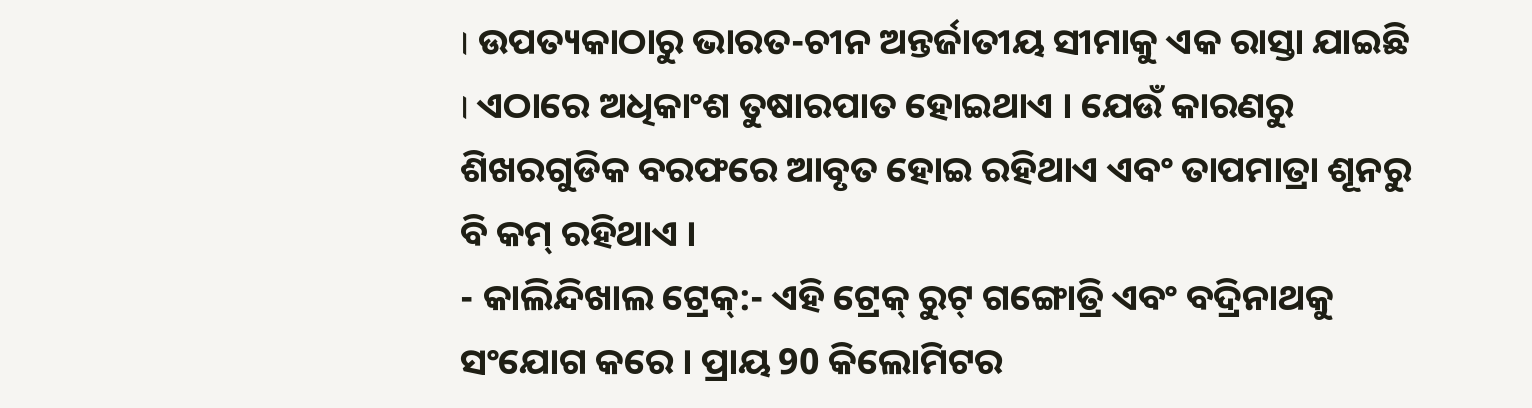। ଉପତ୍ୟକାଠାରୁ ଭାରତ-ଚୀନ ଅନ୍ତର୍ଜାତୀୟ ସୀମାକୁ ଏକ ରାସ୍ତା ଯାଇଛି । ଏଠାରେ ଅଧିକାଂଶ ତୁଷାରପାତ ହୋଇଥାଏ । ଯେଉଁ କାରଣରୁ ଶିଖରଗୁଡିକ ବରଫରେ ଆବୃତ ହୋଇ ରହିଥାଏ ଏବଂ ତାପମାତ୍ରା ଶୂନରୁ ବି କମ୍ ରହିଥାଏ ।
- କାଲିନ୍ଦିଖାଲ ଟ୍ରେକ୍:- ଏହି ଟ୍ରେକ୍ ରୁଟ୍ ଗଙ୍ଗୋତ୍ରି ଏବଂ ବଦ୍ରିନାଥକୁ ସଂଯୋଗ କରେ । ପ୍ରାୟ 90 କିଲୋମିଟର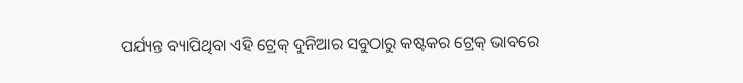ପର୍ଯ୍ୟନ୍ତ ବ୍ୟାପିଥିବା ଏହି ଟ୍ରେକ୍ ଦୁନିଆର ସବୁଠାରୁ କଷ୍ଟକର ଟ୍ରେକ୍ ଭାବରେ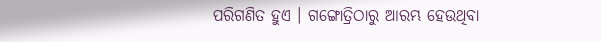ପରିଗଣିତ ହୁଏ । ଗଙ୍ଗୋତ୍ରିଠାରୁ ଆରମ୍ଭ ହେଉଥିବା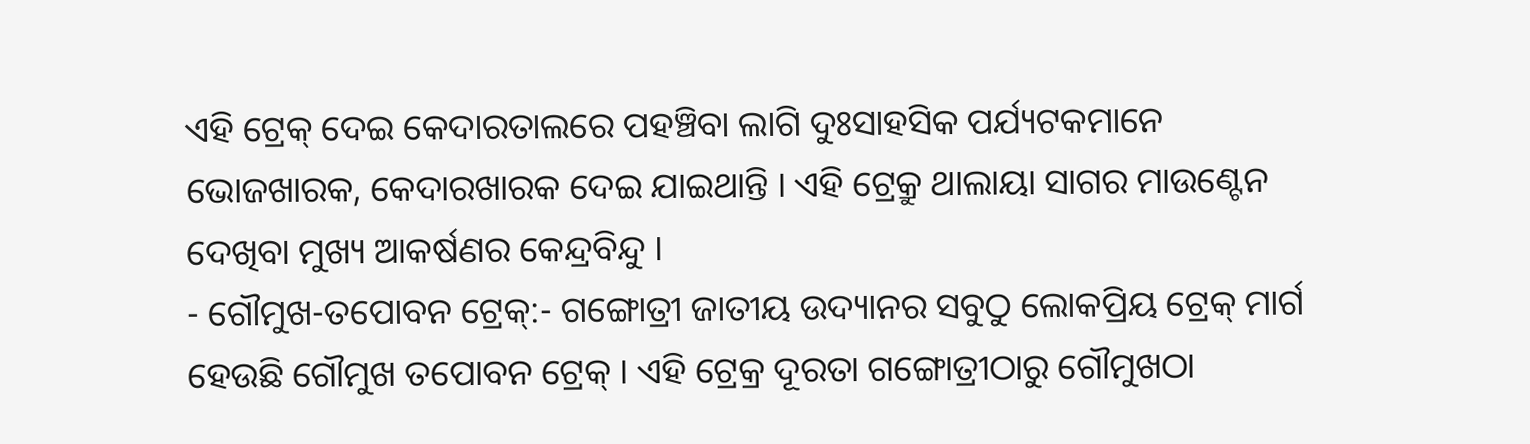ଏହି ଟ୍ରେକ୍ ଦେଇ କେଦାରତାଲରେ ପହଞ୍ଚିବା ଲାଗି ଦୁଃସାହସିକ ପର୍ଯ୍ୟଟକମାନେ ଭୋଜଖାରକ, କେଦାରଖାରକ ଦେଇ ଯାଇଥାନ୍ତି । ଏହି ଟ୍ରେକ୍ରୁ ଥାଲାୟା ସାଗର ମାଉଣ୍ଟେନ ଦେଖିବା ମୁଖ୍ୟ ଆକର୍ଷଣର କେନ୍ଦ୍ରବିନ୍ଦୁ ।
- ଗୌମୁଖ-ତପୋବନ ଟ୍ରେକ୍:- ଗଙ୍ଗୋତ୍ରୀ ଜାତୀୟ ଉଦ୍ୟାନର ସବୁଠୁ ଲୋକପ୍ରିୟ ଟ୍ରେକ୍ ମାର୍ଗ ହେଉଛି ଗୌମୁଖ ତପୋବନ ଟ୍ରେକ୍ । ଏହି ଟ୍ରେକ୍ର ଦୂରତା ଗଙ୍ଗୋତ୍ରୀଠାରୁ ଗୌମୁଖଠା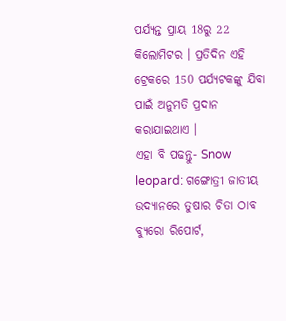ପର୍ଯ୍ୟନ୍ତ ପ୍ରାୟ 18ରୁ 22 କିଲୋମିଟର । ପ୍ରତିଦିନ ଏହି ଟ୍ରେକରେ 150 ପର୍ଯ୍ୟଟକଙ୍କୁ ଯିବା ପାଇଁ ଅନୁମତି ପ୍ରଦାନ କରାଯାଇଥାଏ ।
ଏହା ବି ପଢନ୍ତୁ- Snow leopard: ଗଙ୍ଗୋତ୍ରୀ ଜାତୀୟ ଉଦ୍ୟାନରେ ତୁଷାର ଚିତା ଠାବ
ବ୍ୟୁରୋ ରିପୋର୍ଟ,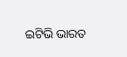ଇଟିଭି ଭାରତ